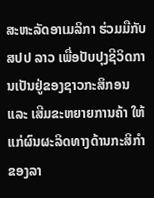ສະຫະລັດອາເມລິກາ ຮ່ວມມືກັບ ສປປ ລາວ ເພື່ອປັບປຸງຊີວິດການເປັນຢູ່ຂອງຊາວກະສິກອນ ແລະ ເສີມຂະຫຍາຍການຄ້າ ໃຫ້ແກ່ຜົນຜະລິດທາງດ້ານກະສິກໍາຂອງລາ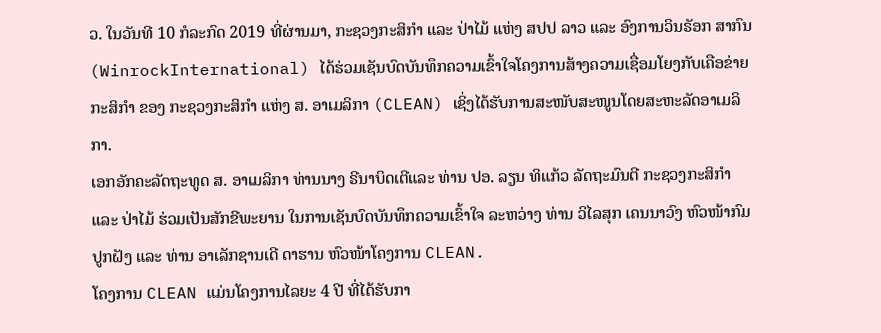ວ. ໃນວັນທີ 10 ກໍລະກົດ 2019 ທີ່ຜ່ານມາ, ກະຊວງກະສິກຳ ແລະ ປ່າໄມ້ ແຫ່ງ ສປປ ລາວ ແລະ ອົງການວິນຣັອກ ສາກົນ (WinrockInternational) ໄດ້ຮ່ວມເຊັນບົດບັນທຶກຄວາມເຂົ້າໃຈໂຄງການສ້າງຄວາມເຊື່ອມໂຍງກັບເຄືອຂ່າຍກະສິກໍາ ຂອງ ກະຊວງກະສິກໍາ ແຫ່ງ ສ. ອາເມລິກາ (CLEAN) ເຊິ່ງໄດ້ຮັບການສະໜັບສະໜູນໂດຍສະຫະລັດອາເມລິກາ.
ເອກອັກຄະລັດຖະທູດ ສ. ອາເມລິກາ ທ່ານນາງ ຣີນາບິດເຕີແລະ ທ່ານ ປອ. ລຽນ ທິແກ້ວ ລັດຖະມົນຕີ ກະຊວງກະສິກຳ ແລະ ປ່າໄມ້ ຮ່ວມເປັນສັກຂີພະຍານ ໃນການເຊັນບົດບັນທຶກຄວາມເຂົ້າໃຈ ລະຫວ່າງ ທ່ານ ວິໄລສຸກ ເຄນນາວົງ ຫົວໜ້າກົມປູກຝັງ ແລະ ທ່ານ ອາເລັກຊານເດີ ດາຮານ ຫົວໜ້າໂຄງການ CLEAN.
ໂຄງການ CLEAN ແມ່ນໂຄງການໄລຍະ 4 ປີ ທີ່ໄດ້ຮັບກາ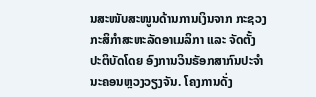ນສະໜັບສະໜູນດ້ານການເງິນຈາກ ກະຊວງກະສິກຳສະຫະລັດອາເມລິກາ ແລະ ຈັດຕັ້ງປະຕິບັດໂດຍ ອົງການວິນຣັອກສາກົນປະຈໍາ ນະຄອນຫຼວງວຽງຈັນ. ໂຄງການດັ່ງ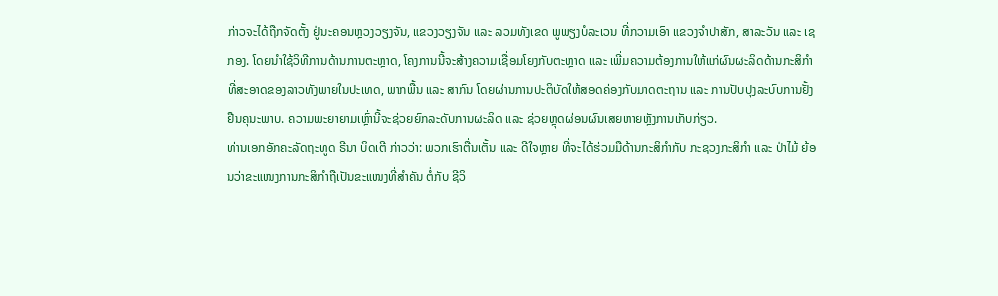ກ່າວຈະໄດ້ຖືກຈັດຕັ້ງ ຢູ່ນະຄອນຫຼວງວຽງຈັນ, ແຂວງວຽງຈັນ ແລະ ລວມທັງເຂດ ພູພຽງບໍລະເວນ ທີ່ກວາມເອົາ ແຂວງຈໍາປາສັກ, ສາລະວັນ ແລະ ເຊກອງ. ໂດຍນໍາໃຊ້ວິທີການດ້ານການຕະຫຼາດ, ໂຄງການນີ້ຈະສ້າງຄວາມເຊື່ອມໂຍງກັບຕະຫຼາດ ແລະ ເພີ່ມຄວາມຕ້ອງການໃຫ້ແກ່ຜົນຜະລິດດ້ານກະສິກໍາທີ່ສະອາດຂອງລາວທັງພາຍໃນປະເທດ, ພາກພື້ນ ແລະ ສາກົນ ໂດຍຜ່ານການປະຕິບັດໃຫ້ສອດຄ່ອງກັບມາດຕະຖານ ແລະ ການປັບປຸງລະບົບການຢັ້ງຢືນຄຸນະພາບ. ຄວາມພະຍາຍາມເຫຼົ່ານີ້ຈະຊ່ວຍຍົກລະດັບການຜະລິດ ແລະ ຊ່ວຍຫຼຸດຜ່ອນຜົນເສຍຫາຍຫຼັງການເກັບກ່ຽວ.
ທ່ານເອກອັກຄະລັດຖະທູດ ຣີນາ ບິດເຕີ ກ່າວວ່າ: ພວກເຮົາຕື່ນເຕັ້ນ ແລະ ດີໃຈຫຼາຍ ທີ່ຈະໄດ້ຮ່ວມມືດ້ານກະສິກໍາກັບ ກະຊວງກະສິກຳ ແລະ ປ່າໄມ້ ຍ້ອນວ່າຂະແໜງການກະສິກໍາຖືເປັນຂະແໜງທີ່ສໍາຄັນ ຕໍ່ກັບ ຊີວິ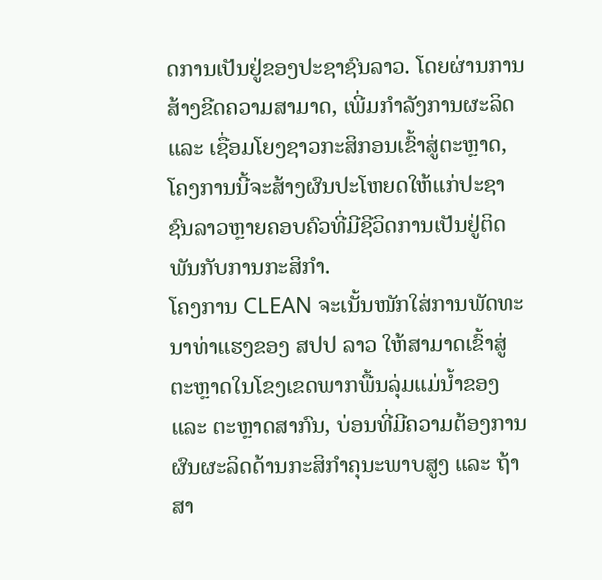ດການເປັນຢູ່ຂອງປະຊາຊົນລາວ. ໂດຍຜ່ານການສ້າງຂີດຄວາມສາມາດ, ເພີ່ມກໍາລັງການຜະລິດ ແລະ ເຊື່ອມໂຍງຊາວກະສິກອນເຂົ້າສູ່ຕະຫຼາດ, ໂຄງການນີ້ຈະສ້າງຜົນປະໂຫຍດໃຫ້ແກ່ປະຊາຊົນລາວຫຼາຍຄອບຄົວທີ່ມີຊີວິດການເປັນຢູ່ຕິດພັນກັບການກະສິກໍາ.
ໂຄງການ CLEAN ຈະເນັ້ນໜັກໃສ່ການພັດທະນາທ່າແຮງຂອງ ສປປ ລາວ ໃຫ້ສາມາດເຂົ້າສູ່ຕະຫຼາດໃນໂຂງເຂດພາກພື້ນລຸ່ມແມ່ນໍ້າຂອງ ແລະ ຕະຫຼາດສາກົນ, ບ່ອນທີ່ມີຄວາມຕ້ອງການຜົນຜະລິດດ້ານກະສິກໍາຄຸນະພາບສູງ ແລະ ຖ້າສາ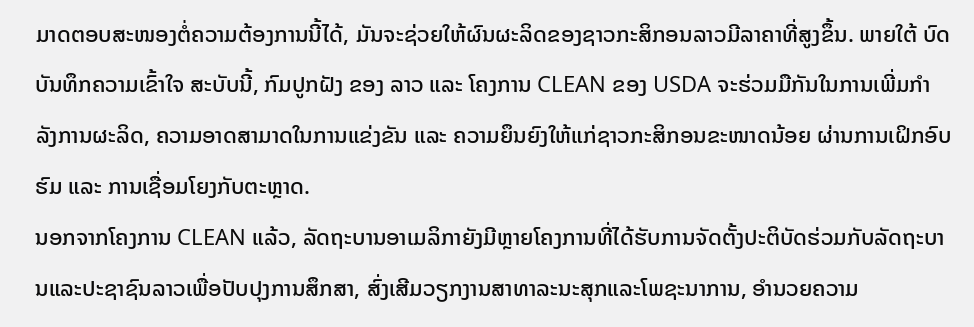ມາດຕອບສະໜອງຕໍ່ຄວາມຕ້ອງການນີ້ໄດ້, ມັນຈະຊ່ວຍໃຫ້ຜົນຜະລິດຂອງຊາວກະສິກອນລາວມີລາຄາທີ່ສູງຂຶ້ນ. ພາຍໃຕ້ ບົດບັນທຶກຄວາມເຂົ້າໃຈ ສະບັບນີ້, ກົມປູກຝັງ ຂອງ ລາວ ແລະ ໂຄງການ CLEAN ຂອງ USDA ຈະຮ່ວມມືກັນໃນການເພີ່ມກໍາລັງການຜະລິດ, ຄວາມອາດສາມາດໃນການແຂ່ງຂັນ ແລະ ຄວາມຍຶນຍົງໃຫ້ແກ່ຊາວກະສິກອນຂະໜາດນ້ອຍ ຜ່ານການເຝິກອົບຮົມ ແລະ ການເຊື່ອມໂຍງກັບຕະຫຼາດ.
ນອກຈາກໂຄງການ CLEAN ແລ້ວ, ລັດຖະບານອາເມລິກາຍັງມີຫຼາຍໂຄງການທີ່ໄດ້ຮັບການຈັດຕັ້ງປະຕິບັດຮ່ວມກັບລັດຖະບານແລະປະຊາຊົນລາວເພື່ອປັບປຸງການສຶກສາ, ສົ່ງເສີມວຽກງານສາທາລະນະສຸກແລະໂພຊະນາການ, ອຳນວຍຄວາມ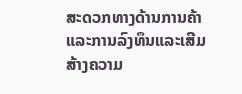ສະດວກທາງດ້ານການຄ້າແລະການລົງທຶນແລະເສີມສ້າງຄວາມ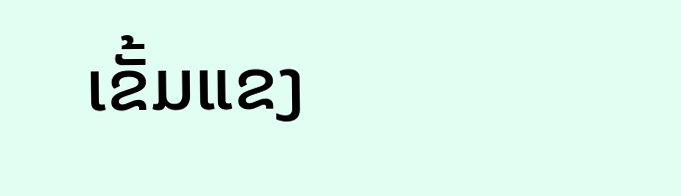ເຂັ້ມແຂງ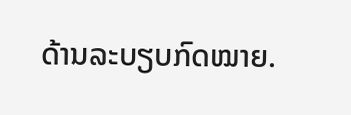ດ້ານລະບຽບກົດໝາຍ.